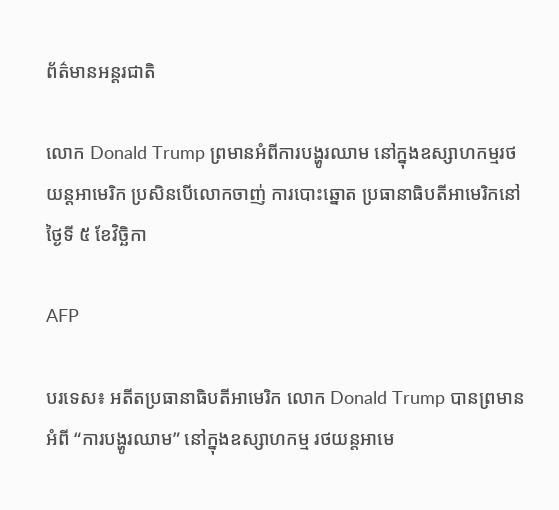ព័ត៌មានអន្តរជាតិ

លោក Donald Trump ព្រមានអំពីការបង្ហូរឈាម នៅក្នុងឧស្សាហកម្មរថយន្តអាមេរិក ប្រសិនបើលោកចាញ់ ការបោះឆ្នោត ប្រធានាធិបតីអាមេរិកនៅថ្ងៃទី ៥ ខែវិច្ឆិកា

AFP

បរទេស៖ អតីតប្រធានាធិបតីអាមេរិក លោក Donald Trump បានព្រមានអំពី “ការបង្ហូរឈាម” នៅក្នុងឧស្សាហកម្ម រថយន្តអាមេ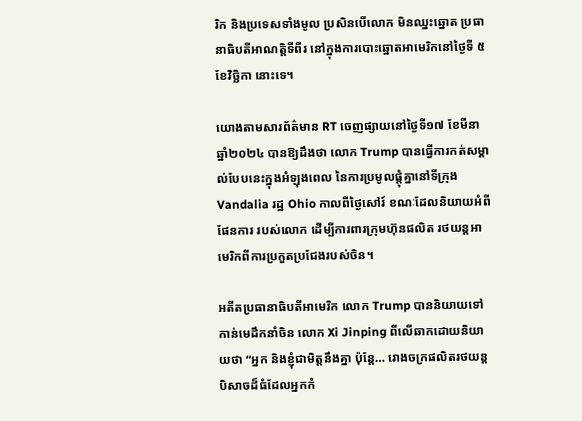រិក និងប្រទេសទាំងមូល ប្រសិនបើលោក មិនឈ្នះឆ្នោត ប្រធានាធិបតីអាណត្តិទីពីរ នៅក្នុងការបោះឆ្នោតអាមេរិកនៅថ្ងៃទី ៥ ខែវិច្ឆិកា នោះទេ។

យោងតាមសារព័ត៌មាន RT ចេញផ្សាយនៅថ្ងៃទី១៧ ខែមីនា ឆ្នាំ២០២៤ បានឱ្យដឹងថា លោក Trump បានធ្វើការកត់សម្គាល់បែបនេះក្នុងអំឡុងពេល នៃការប្រមូលផ្តុំគ្នានៅទីក្រុង Vandalia រដ្ឋ Ohio កាលពីថ្ងៃសៅរ៍ ខណៈដែលនិយាយអំពីផែនការ របស់លោក ដើម្បីការពារក្រុមហ៊ុនផលិត រថយន្តអាមេរិកពីការប្រកួតប្រជែងរបស់ចិន។

អតីតប្រធានាធិបតីអាមេរិក លោក Trump បាននិយាយទៅកាន់មេដឹកនាំចិន លោក Xi Jinping ពីលើឆាកដោយនិយាយថា “អ្នក និងខ្ញុំជាមិត្តនឹងគ្នា ប៉ុន្តែ… រោងចក្រផលិតរថយន្តបិសាចដ៏ធំដែលអ្នកកំ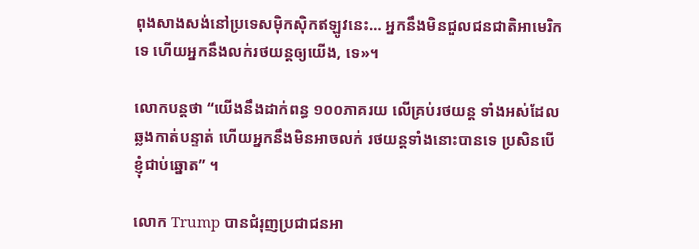ពុងសាងសង់នៅប្រទេសម៉ិកស៊ិកឥឡូវនេះ… អ្នកនឹងមិនជួលជនជាតិអាមេរិកទេ ហើយអ្នកនឹងលក់រថយន្តឲ្យយើង, ទេ»។

លោកបន្តថា “យើងនឹងដាក់ពន្ធ ១០០ភាគរយ លើគ្រប់រថយន្ត ទាំងអស់ដែលឆ្លងកាត់បន្ទាត់ ហើយអ្នកនឹងមិនអាចលក់ រថយន្តទាំងនោះបានទេ ប្រសិនបើខ្ញុំជាប់ឆ្នោត” ។

លោក Trump បានជំរុញប្រជាជនអា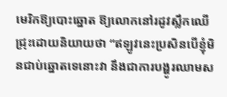មេរិកឱ្យបោះឆ្នោត ឱ្យលោកនៅរដូវស្លឹកឈើជ្រុះដោយនិយាយថា “ឥឡូវនេះប្រសិនបើខ្ញុំមិនជាប់ឆ្នោតទេនោះវា នឹងជាការបង្ហូរឈាមស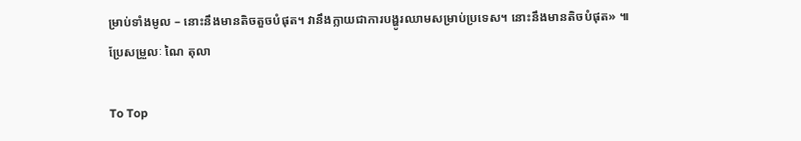ម្រាប់ទាំងមូល – នោះនឹងមានតិចតួចបំផុត។ វានឹងក្លាយជាការបង្ហូរឈាមសម្រាប់ប្រទេស។ នោះនឹងមានតិចបំផុត» ៕
ប្រែសម្រួលៈ ណៃ តុលា

To Top